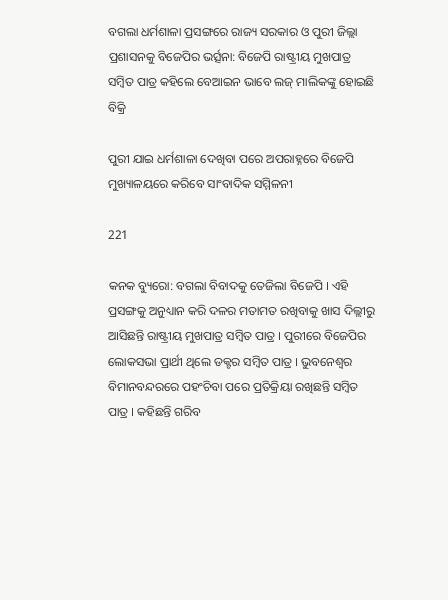ବଗଲା ଧର୍ମଶାଳା ପ୍ରସଙ୍ଗରେ ରାଜ୍ୟ ସରକାର ଓ ପୁରୀ ଜିଲ୍ଲା ପ୍ରଶାସନକୁ ବିଜେପିର ଭର୍ତ୍ସନା: ବିଜେପି ରାଷ୍ଟ୍ରୀୟ ମୁଖପାତ୍ର ସମ୍ବିତ ପାତ୍ର କହିଲେ ବେଆଇନ ଭାବେ ଲଜ୍ ମାଲିକଙ୍କୁ ହୋଇଛି ବିକ୍ରି

ପୁରୀ ଯାଇ ଧର୍ମଶାଳା ଦେଖିବା ପରେ ଅପରାହ୍ନରେ ବିଜେପି ମୁଖ୍ୟାଳୟରେ କରିବେ ସାଂବାଦିକ ସମ୍ମିଳନୀ

221

କନକ ବ୍ୟୁରୋ: ବଗଲା ବିବାଦକୁ ତେଜିଲା ବିଜେପି । ଏହି ପ୍ରସଙ୍ଗକୁ ଅନୁଧ୍ୟାନ କରି ଦଳର ମତାମତ ରଖିବାକୁ ଖାସ ଦିଲ୍ଲୀରୁ ଆସିଛନ୍ତି ରାଷ୍ଟ୍ରୀୟ ମୁଖପାତ୍ର ସମ୍ବିତ ପାତ୍ର । ପୁରୀରେ ବିଜେପିର ଲୋକସଭା ପ୍ରାର୍ଥୀ ଥିଲେ ଡକ୍ଟର ସମ୍ବିତ ପାତ୍ର । ଭୁବନେଶ୍ୱର ବିମାନବନ୍ଦରରେ ପହଂଚିବା ପରେ ପ୍ରତିକ୍ରିୟା ରଖିଛନ୍ତି ସମ୍ବିତ ପାତ୍ର । କହିଛନ୍ତି ଗରିବ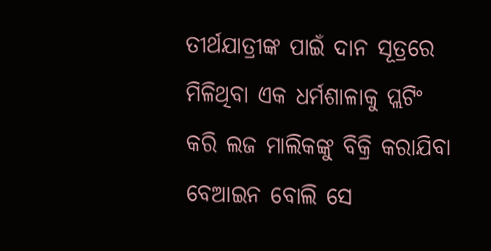ତୀର୍ଥଯାତ୍ରୀଙ୍କ ପାଇଁ ଦାନ ସୂତ୍ରରେ ମିଳିଥିବା ଏକ ଧର୍ମଶାଳାକୁ ପ୍ଲଟିଂ କରି ଲଜ ମାଲିକଙ୍କୁ ବିକ୍ରି କରାଯିବା ବେଆଇନ ବୋଲି ସେ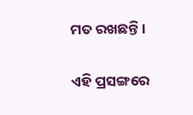ମତ ରଖଛନ୍ତି ।

ଏହି ପ୍ରସଙ୍ଗରେ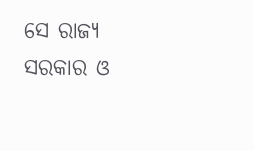ସେ ରାଜ୍ୟ ସରକାର ଓ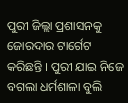ପୁରୀ ଜିଲ୍ଲା ପ୍ରଶାସନକୁ ଜୋରଦାର ଟାର୍ଗେଟ କରିଛନ୍ତି । ପୁରୀ ଯାଇ ନିଜେ ବଗଲା ଧର୍ମଶାଳା ବୁଲି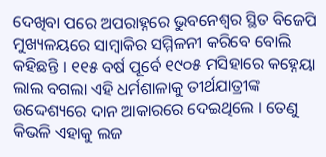ଦେଖିବା ପରେ ଅପରାହ୍ନରେ ଭୁବନେଶ୍ୱର ସ୍ଥିତ ବିଜେପି ମୁଖ୍ୟଳୟରେ ସାମ୍ବାକିର ସମ୍ମିଳନୀ କରିବେ ବୋଲି କହିଛନ୍ତି । ୧୧୫ ବର୍ଷ ପୂର୍ବେ ୧୯୦୫ ମସିହାରେ କହ୍ନେୟା ଲାଲ ବଗଲା ଏହି ଧର୍ମଶାଳାକୁ ତୀର୍ଥଯାତ୍ରୀଙ୍କ ଉଦ୍ଦେଶ୍ୟରେ ଦାନ ଆକାରରେ ଦେଇଥିଲେ । ତେଣୁ କିଭଳି ଏହାକୁ ଲଜ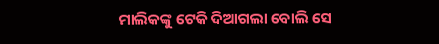ମାଲିକଙ୍କୁ ଟେକି ଦିଆଗଲା ବୋଲି ସେ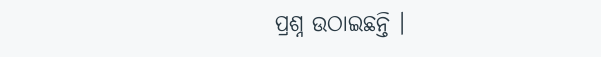ପ୍ରଶ୍ନ ଉଠାଇଛନ୍ତି ।